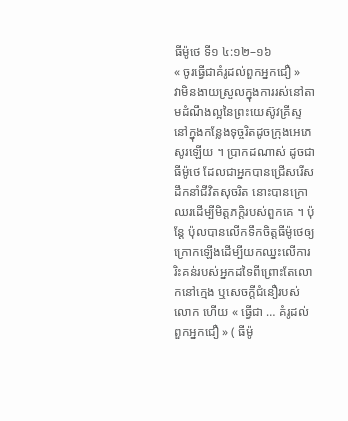ធីម៉ូថេ ទី១ ៤:១២–១៦
« ចូរធ្វើជាគំរូដល់ពួកអ្នកជឿ »
វាមិនងាយស្រួលក្នុងការរស់នៅតាមដំណឹងល្អនៃព្រះយេស៊ូវគ្រីស្ទនៅក្នុងកន្លែងទុច្ចរិតដូចក្រុងអេភេសូរឡើយ ។ ប្រាកដណាស់ ដូចជាធីម៉ូថេ ដែលជាអ្នកបានជ្រើសរើសដឹកនាំជីវិតសុចរិត នោះបានក្រោឈរដើម្បីមិត្តភក្តិរបស់ពួកគេ ។ ប៉ុន្តែ ប៉ុលបានលើកទឹកចិត្តធីម៉ូថេឲ្យក្រោកឡើងដើម្បីយកឈ្នះលើការរិះគន់របស់អ្នកដទៃពីព្រោះតែលោកនៅក្មេង ឬសេចក្ដីជំនឿរបស់លោក ហើយ « ធ្វើជា … គំរូដល់ពួកអ្នកជឿ » ( ធីម៉ូ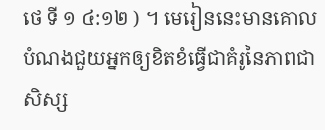ថេ ទី ១ ៤:១២ ) ។ មេរៀននេះមានគោលបំណងជួយអ្នកឲ្យខិតខំធ្វើជាគំរូនៃភាពជាសិស្ស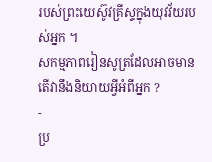របស់ព្រះយេស៊ូវគ្រីស្ទក្នុងយុវវ័យរបស់អ្នក ។
សកម្មភាពរៀនសូត្រដែលអាចមាន
តើវានឹងនិយាយអ្វីអំពីអ្នក ?
-
ប្រ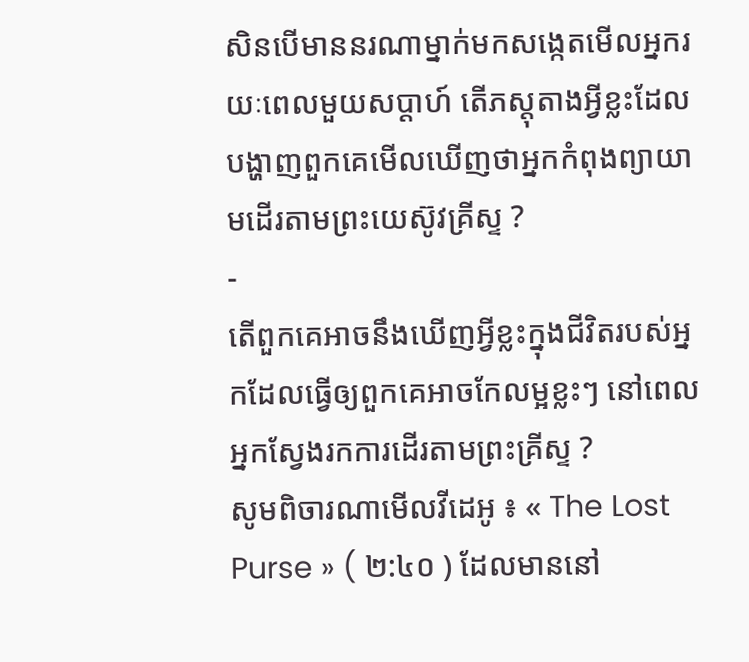សិនបើមាននរណាម្នាក់មកសង្កេតមើលអ្នករយៈពេលមួយសប្តាហ៍ តើភស្តុតាងអ្វីខ្លះដែលបង្ហាញពួកគេមើលឃើញថាអ្នកកំពុងព្យាយាមដើរតាមព្រះយេស៊ូវគ្រីស្ទ ?
-
តើពួកគេអាចនឹងឃើញអ្វីខ្លះក្នុងជីវិតរបស់អ្នកដែលធ្វើឲ្យពួកគេអាចកែលម្អខ្លះៗ នៅពេលអ្នកស្វែងរកការដើរតាមព្រះគ្រីស្ទ ?
សូមពិចារណាមើលវីដេអូ ៖ « The Lost Purse » ( ២:៤០ ) ដែលមាននៅ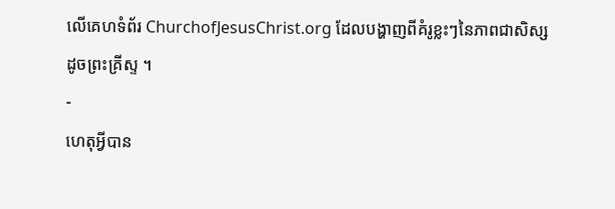លើគេហទំព័រ ChurchofJesusChrist.org ដែលបង្ហាញពីគំរូខ្លះៗនៃភាពជាសិស្សដូចព្រះគ្រីស្ទ ។
-
ហេតុអ្វីបាន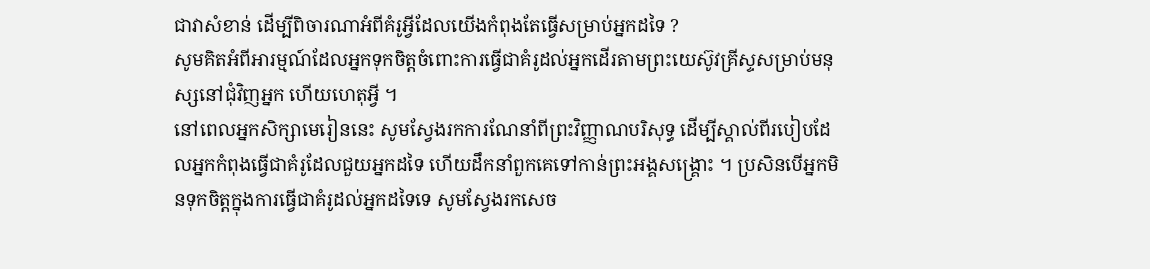ជាវាសំខាន់ ដើម្បីពិចារណាអំពីគំរូអ្វីដែលយើងកំពុងតែធ្វើសម្រាប់អ្នកដទៃ ?
សូមគិតអំពីអារម្មណ៍ដែលអ្នកទុកចិត្តចំពោះការធ្វើជាគំរូដល់អ្នកដើរតាមព្រះយេស៊ូវគ្រីស្ទសម្រាប់មនុស្សនៅជុំវិញអ្នក ហើយហេតុអ្វី ។
នៅពេលអ្នកសិក្សាមេរៀននេះ សូមស្វែងរកការណែនាំពីព្រះវិញ្ញាណបរិសុទ្ធ ដើម្បីស្គាល់ពីរបៀបដែលអ្នកកំពុងធ្វើជាគំរូដែលជួយអ្នកដទៃ ហើយដឹកនាំពួកគេទៅកាន់ព្រះអង្គសង្គ្រោះ ។ ប្រសិនបើអ្នកមិនទុកចិត្តក្នុងការធ្វើជាគំរូដល់អ្នកដទៃទេ សូមស្វែងរកសេច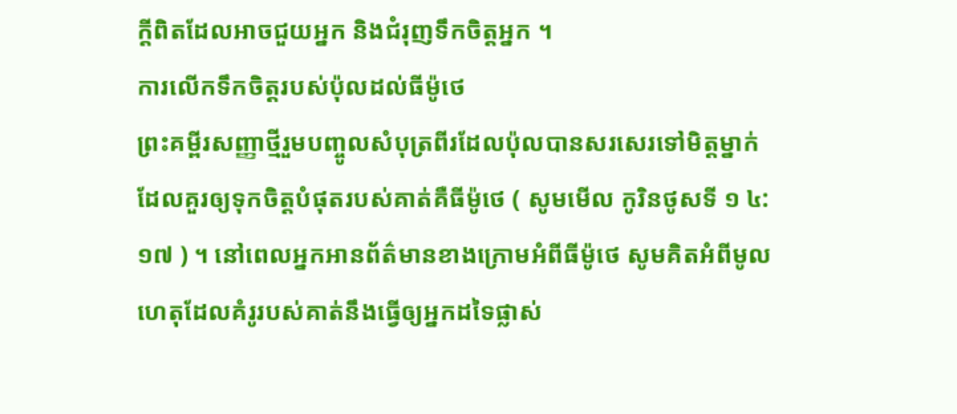ក្ដីពិតដែលអាចជួយអ្នក និងជំរុញទឹកចិត្តអ្នក ។
ការលើកទឹកចិត្តរបស់ប៉ុលដល់ធីម៉ូថេ
ព្រះគម្ពីរសញ្ញាថ្មីរួមបញ្ចូលសំបុត្រពីរដែលប៉ុលបានសរសេរទៅមិត្តម្នាក់ដែលគួរឲ្យទុកចិត្តបំផុតរបស់គាត់គឺធីម៉ូថេ ( សូមមើល កូរិនថូសទី ១ ៤:១៧ ) ។ នៅពេលអ្នកអានព័ត៌មានខាងក្រោមអំពីធីម៉ូថេ សូមគិតអំពីមូលហេតុដែលគំរូរបស់គាត់នឹងធ្វើឲ្យអ្នកដទៃផ្លាស់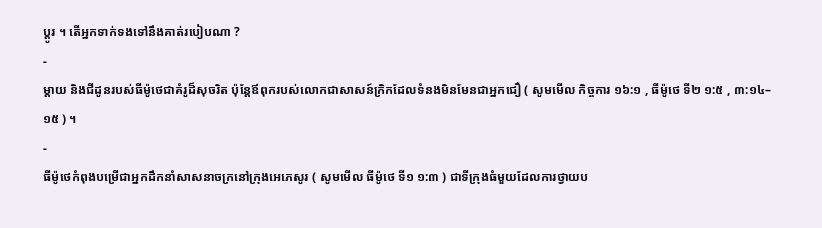ប្តូរ ។ តើអ្នកទាក់ទងទៅនឹងគាត់របៀបណា ?
-
ម្ដាយ និងជីដូនរបស់ធីម៉ូថេជាគំរូដ៏សុចរិត ប៉ុន្តែឪពុករបស់លោកជាសាសន៍ក្រិកដែលទំនងមិនមែនជាអ្នកជឿ ( សូមមើល កិច្ចការ ១៦:១ , ធីម៉ូថេ ទី២ ១:៥ , ៣:១៤–១៥ ) ។
-
ធីម៉ូថេកំពុងបម្រើជាអ្នកដឹកនាំសាសនាចក្រនៅក្រុងអេភេសូរ ( សូមមើល ធីម៉ូថេ ទី១ ១:៣ ) ជាទីក្រុងធំមួយដែលការថ្វាយប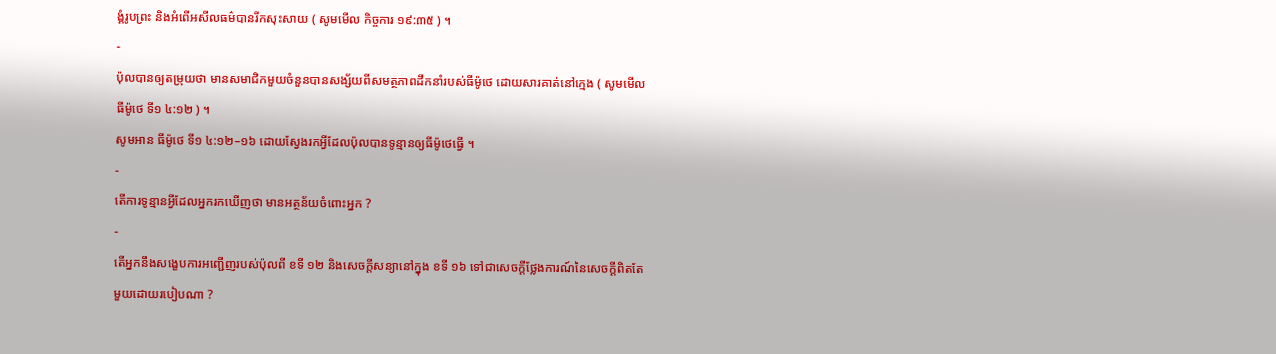ង្គំរូបព្រះ និងអំពើអសីលធម៌បានរីកសុះសាយ ( សូមមើល កិច្ចការ ១៩:៣៥ ) ។
-
ប៉ុលបានឲ្យតម្រុយថា មានសមាជិកមួយចំនួនបានសង្ស័យពីសមត្ថភាពដឹកនាំរបស់ធីម៉ូថេ ដោយសារគាត់នៅក្មេង ( សូមមើល ធីម៉ូថេ ទី១ ៤:១២ ) ។
សូមអាន ធីម៉ូថេ ទី១ ៤:១២–១៦ ដោយស្វែងរកអ្វីដែលប៉ុលបានទូន្មានឲ្យធីម៉ូថេធ្វើ ។
-
តើការទូន្មានអ្វីដែលអ្នករកឃើញថា មានអត្ថន័យចំពោះអ្នក ?
-
តើអ្នកនឹងសង្ខេបការអញ្ជើញរបស់ប៉ុលពី ខទី ១២ និងសេចក្ដីសន្យានៅក្នុង ខទី ១៦ ទៅជាសេចក្ដីថ្លែងការណ៍នៃសេចក្ដីពិតតែមួយដោយរបៀបណា ?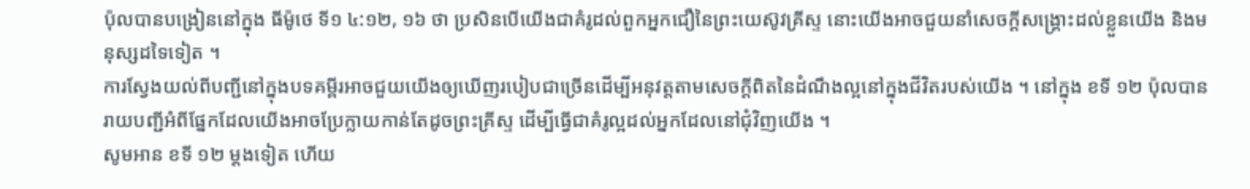ប៉ុលបានបង្រៀននៅក្នុង ធីម៉ូថេ ទី១ ៤:១២, ១៦ ថា ប្រសិនបើយើងជាគំរូដល់ពួកអ្នកជឿនៃព្រះយេស៊ូវគ្រីស្ទ នោះយើងអាចជួយនាំសេចក្ដីសង្គ្រោះដល់ខ្លួនយើង និងមនុស្សដទៃទៀត ។
ការស្វែងយល់ពីបញ្ជីនៅក្នុងបទគម្ពីរអាចជួយយើងឲ្យឃើញរបៀបជាច្រើនដើម្បីអនុវត្តតាមសេចក្តីពិតនៃដំណឹងល្អនៅក្នុងជីវិតរបស់យើង ។ នៅក្នុង ខទី ១២ ប៉ុលបានរាយបញ្ជីអំពីផ្នែកដែលយើងអាចប្រែក្លាយកាន់តែដូចព្រះគ្រីស្ទ ដើម្បីធ្វើជាគំរូល្អដល់អ្នកដែលនៅជុំវិញយើង ។
សូមអាន ខទី ១២ ម្តងទៀត ហើយ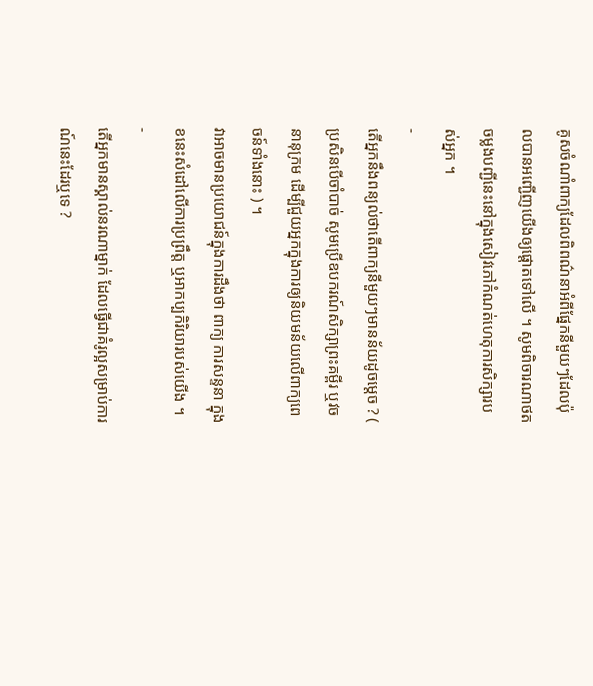គូសចំណាំពាក្យដែលពិពណ៌នាអំពីផ្នែកនីមួយៗដែលប៉ុលបានអញ្ជើញយើងឲ្យផ្តោតទៅលើ ។ សូមពិចារណាថតចម្លងបញ្ជីនេះនៅក្នុងសៀវភៅកំណត់ហេតុការសិក្សារបស់អ្នក ។
-
តើអ្នកនឹងពន្យល់ថាតើពាក្យនីមួយៗមានន័យដូចម្តេច ? ( ប្រសិនបើចាំបាច់ សូមប្រើឧបករណ៍សិក្សាព្រះគម្ពីរ ឬវចនានុក្រម ដើម្បីជួយអ្នកក្នុងការឲ្យនិយមន័យលើពាក្យពេចន៍ទាំងនោះ ) ។
វាអាចមានប្រយោជន៍ក្នុងការដឹងថា ពាក្យ ការសន្ទនា ក្នុងខនេះសំដៅលើការប្រព្រឹត្ត ឬអាកប្បកិរិយារបស់យើង ។
-
តើអ្នកមានស្គាល់នរណាម្នាក់ ដែលធ្វើជាគំរូល្អសម្រាប់ការណ៍នេះដែរឬទេ ?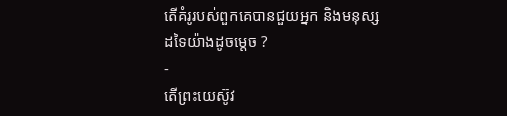តើគំរូរបស់ពួកគេបានជួយអ្នក និងមនុស្សដទៃយ៉ាងដូចម្តេច ?
-
តើព្រះយេស៊ូវ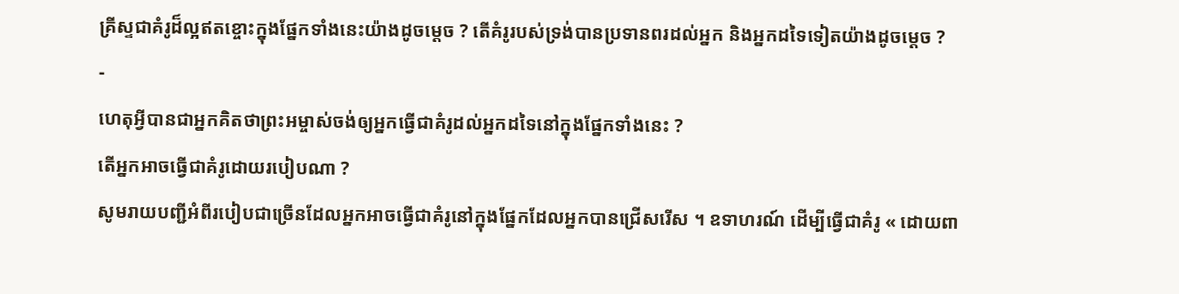គ្រីស្ទជាគំរូដ៏ល្អឥតខ្ចោះក្នុងផ្នែកទាំងនេះយ៉ាងដូចម្ដេច ? តើគំរូរបស់ទ្រង់បានប្រទានពរដល់អ្នក និងអ្នកដទៃទៀតយ៉ាងដូចម្ដេច ?
-
ហេតុអ្វីបានជាអ្នកគិតថាព្រះអម្ចាស់ចង់ឲ្យអ្នកធ្វើជាគំរូដល់អ្នកដទៃនៅក្នុងផ្នែកទាំងនេះ ?
តើអ្នកអាចធ្វើជាគំរូដោយរបៀបណា ?
សូមរាយបញ្ជីអំពីរបៀបជាច្រើនដែលអ្នកអាចធ្វើជាគំរូនៅក្នុងផ្នែកដែលអ្នកបានជ្រើសរើស ។ ឧទាហរណ៍ ដើម្បីធ្វើជាគំរូ « ដោយពា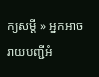ក្យសម្ដី » អ្នកអាចរាយបញ្ជីអំ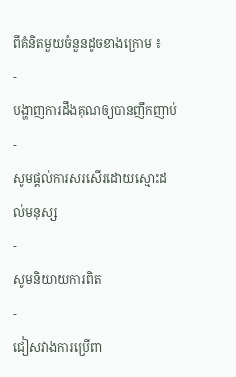ពីគំនិតមួយចំនួនដូចខាងក្រោម ៖
-
បង្ហាញការដឹងគុណឲ្យបានញឹកញាប់
-
សូមផ្តល់ការសរសើរដោយស្មោះដល់មនុស្ស
-
សូមនិយាយការពិត
-
ជៀសវាងការប្រើពា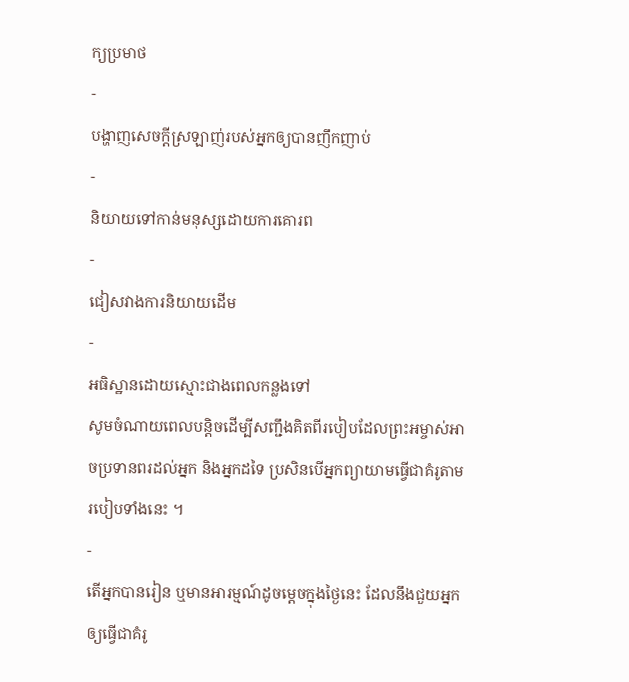ក្យប្រមាថ
-
បង្ហាញសេចក្ដីស្រឡាញ់របស់អ្នកឲ្យបានញឹកញាប់
-
និយាយទៅកាន់មនុស្សដោយការគោរព
-
ជៀសវាងការនិយាយដើម
-
អធិស្ឋានដោយស្មោះជាងពេលកន្លងទៅ
សូមចំណាយពេលបន្តិចដើម្បីសញ្ជឹងគិតពីរបៀបដែលព្រះអម្ចាស់អាចប្រទានពរដល់អ្នក និងអ្នកដទៃ ប្រសិនបើអ្នកព្យាយាមធ្វើជាគំរូតាមរបៀបទាំងនេះ ។
-
តើអ្នកបានរៀន ឬមានអារម្មណ៍ដូចម្តេចក្នុងថ្ងៃនេះ ដែលនឹងជួយអ្នកឲ្យធ្វើជាគំរូ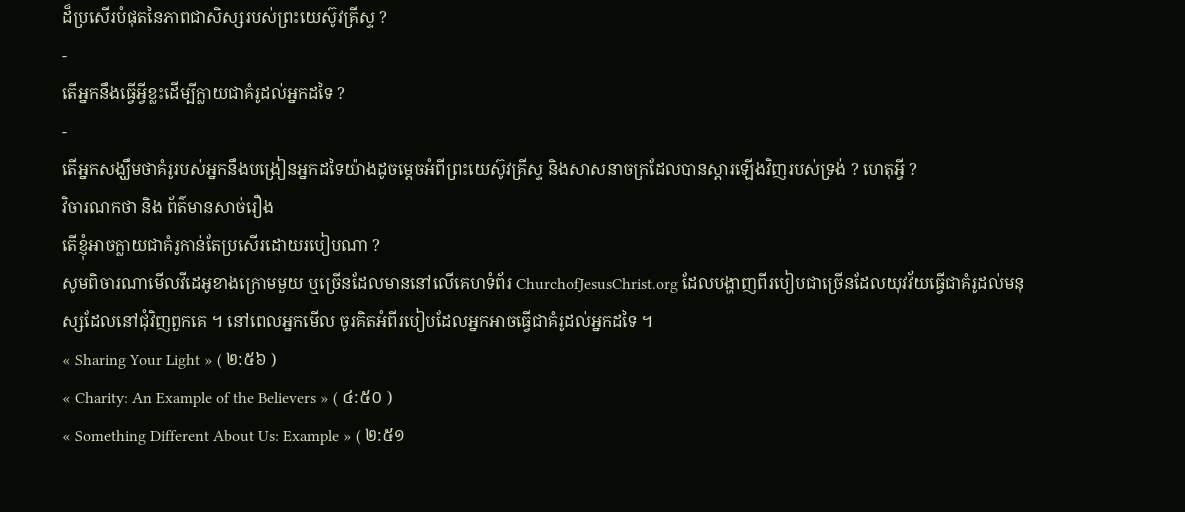ដ៏ប្រសើរបំផុតនៃភាពជាសិស្សរបស់ព្រះយេស៊ូវគ្រីស្ទ ?
-
តើអ្នកនឹងធ្វើអ្វីខ្លះដើម្បីក្លាយជាគំរូដល់អ្នកដទៃ ?
-
តើអ្នកសង្ឃឹមថាគំរូរបស់អ្នកនឹងបង្រៀនអ្នកដទៃយ៉ាងដូចម្តេចអំពីព្រះយេស៊ូវគ្រីស្ទ និងសាសនាចក្រដែលបានស្ដារឡើងវិញរបស់ទ្រង់ ? ហេតុអ្វី ?
វិចារណកថា និង ព័ត៌មានសាច់រឿង
តើខ្ញុំអាចក្លាយជាគំរូកាន់តែប្រសើរដោយរបៀបណា ?
សូមពិចារណាមើលវីដេអូខាងក្រោមមួយ ឬច្រើនដែលមាននៅលើគេហទំព័រ ChurchofJesusChrist.org ដែលបង្ហាញពីរបៀបជាច្រើនដែលយុវវ័យធ្វើជាគំរូដល់មនុស្សដែលនៅជុំវិញពួកគេ ។ នៅពេលអ្នកមើល ចូរគិតអំពីរបៀបដែលអ្នកអាចធ្វើជាគំរូដល់អ្នកដទៃ ។
« Sharing Your Light » ( ២:៥៦ )
« Charity: An Example of the Believers » ( ៤:៥០ )
« Something Different About Us: Example » ( ២:៥១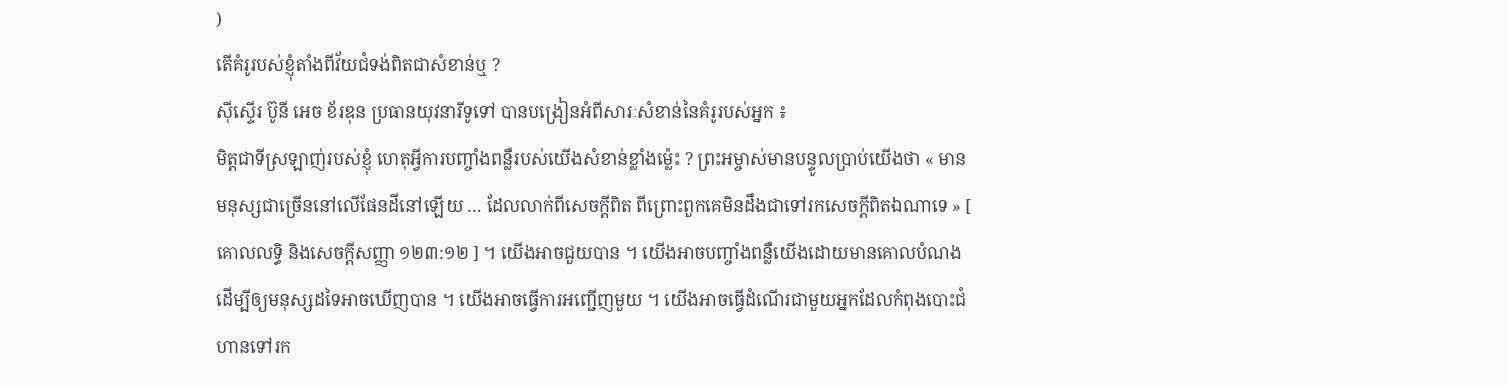)
តើគំរូរបស់ខ្ញុំតាំងពីវ័យជំទង់ពិតជាសំខាន់ឬ ?
ស៊ីស្ទើរ ប៊ូនី អេច ខ័រឌុន ប្រធានយុវនារីទូទៅ បានបង្រៀនអំពីសារៈសំខាន់នៃគំរូរបស់អ្នក ៖
មិត្តជាទីស្រឡាញ់របស់ខ្ញុំ ហេតុអ្វីការបញ្ចាំងពន្លឺរបស់យើងសំខាន់ខ្លាំងម្ល៉េះ ? ព្រះអម្ចាស់មានបន្ទូលប្រាប់យើងថា « មានមនុស្សជាច្រើននៅលើផែនដីនៅឡើយ … ដែលលាក់ពីសេចក្ដីពិត ពីព្រោះពួកគេមិនដឹងជាទៅរកសេចក្ដីពិតឯណាទេ » [ គោលលទ្ធិ និងសេចក្ដីសញ្ញា ១២៣:១២ ] ។ យើងអាចជួយបាន ។ យើងអាចបញ្ចាំងពន្លឺយើងដោយមានគោលបំណង ដើម្បីឲ្យមនុស្សដទៃអាចឃើញបាន ។ យើងអាចធ្វើការអញ្ជើញមួយ ។ យើងអាចធ្វើដំណើរជាមួយអ្នកដែលកំពុងបោះជំហានទៅរក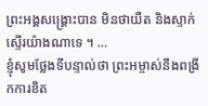ព្រះអង្គសង្គ្រោះបាន មិនថាយឺត និងស្ទាក់ស្ទើរយ៉ាងណាទេ ។ …
ខ្ញុំសូមថ្លែងទីបន្ទាល់ថា ព្រះអម្ចាស់នឹងពង្រីកការខិត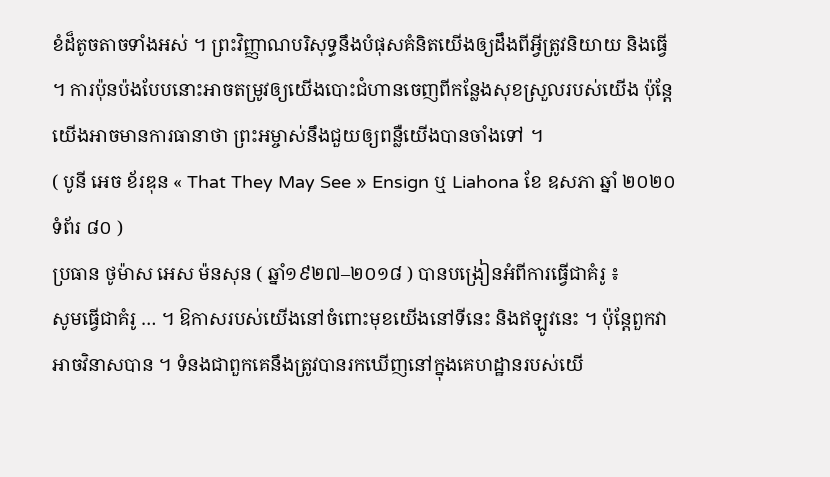ខំដ៏តូចតាចទាំងអស់ ។ ព្រះវិញ្ញាណបរិសុទ្ធនឹងបំផុសគំនិតយើងឲ្យដឹងពីអ្វីត្រូវនិយាយ និងធ្វើ ។ ការប៉ុនប៉ងបែបនោះអាចតម្រូវឲ្យយើងបោះជំហានចេញពីកន្លែងសុខស្រួលរបស់យើង ប៉ុន្ដែយើងអាចមានការធានាថា ព្រះអម្ចាស់នឹងជួយឲ្យពន្លឺយើងបានចាំងទៅ ។
( បូនី អេច ខ័រឌុន « That They May See » Ensign ឬ Liahona ខែ ឧសភា ឆ្នាំ ២០២០ ទំព័រ ៨០ )
ប្រធាន ថូម៉ាស អេស ម៉នសុន ( ឆ្នាំ១៩២៧–២០១៨ ) បានបង្រៀនអំពីការធ្វើជាគំរូ ៖
សូមធ្វើជាគំរូ … ។ ឱកាសរបស់យើងនៅចំពោះមុខយើងនៅទីនេះ និងឥឡូវនេះ ។ ប៉ុន្តែពួកវាអាចវិនាសបាន ។ ទំនងជាពួកគេនឹងត្រូវបានរកឃើញនៅក្នុងគេហដ្ឋានរបស់យើ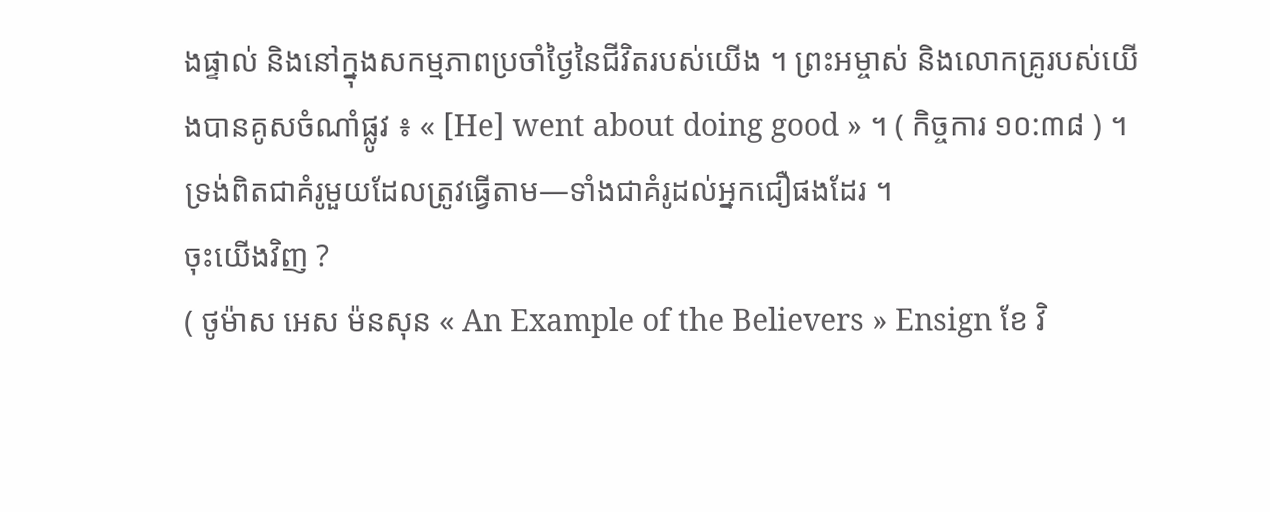ងផ្ទាល់ និងនៅក្នុងសកម្មភាពប្រចាំថ្ងៃនៃជីវិតរបស់យើង ។ ព្រះអម្ចាស់ និងលោកគ្រូរបស់យើងបានគូសចំណាំផ្លូវ ៖ « [He] went about doing good » ។ ( កិច្ចការ ១០:៣៨ ) ។ ទ្រង់ពិតជាគំរូមួយដែលត្រូវធ្វើតាម—ទាំងជាគំរូដល់អ្នកជឿផងដែរ ។
ចុះយើងវិញ ?
( ថូម៉ាស អេស ម៉នសុន « An Example of the Believers » Ensign ខែ វិ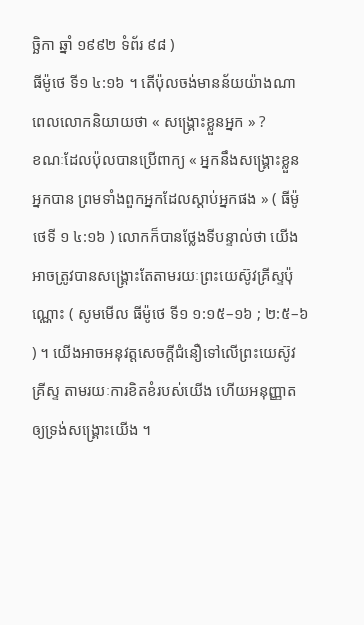ច្ឆិកា ឆ្នាំ ១៩៩២ ទំព័រ ៩៨ )
ធីម៉ូថេ ទី១ ៤:១៦ ។ តើប៉ុលចង់មានន័យយ៉ាងណា ពេលលោកនិយាយថា « សង្គ្រោះខ្លួនអ្នក » ?
ខណៈដែលប៉ុលបានប្រើពាក្យ « អ្នកនឹងសង្គ្រោះខ្លួនអ្នកបាន ព្រមទាំងពួកអ្នកដែលស្តាប់អ្នកផង » ( ធីម៉ូថេទី ១ ៤:១៦ ) លោកក៏បានថ្លែងទីបន្ទាល់ថា យើងអាចត្រូវបានសង្គ្រោះតែតាមរយៈព្រះយេស៊ូវគ្រីស្ទប៉ុណ្ណោះ ( សូមមើល ធីម៉ូថេ ទី១ ១:១៥–១៦ ; ២:៥–៦ ) ។ យើងអាចអនុវត្តសេចក្តីជំនឿទៅលើព្រះយេស៊ូវគ្រីស្ទ តាមរយៈការខិតខំរបស់យើង ហើយអនុញ្ញាតឲ្យទ្រង់សង្គ្រោះយើង ។